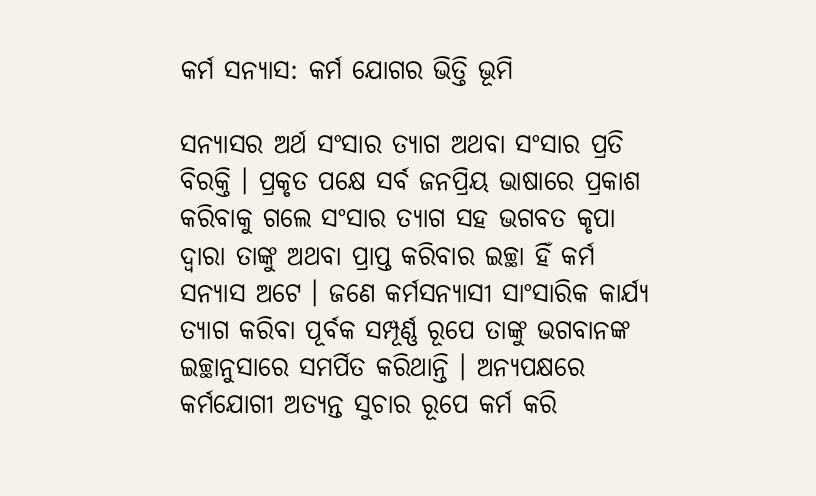କର୍ମ ସନ୍ୟାସ: କର୍ମ ଯୋଗର ଭିତ୍ତି ଭୂମି

ସନ୍ୟାସର ଅର୍ଥ ସଂସାର ତ୍ୟାଗ ଅଥବା ସଂସାର ପ୍ରତି ବିରକ୍ତି । ପ୍ରକୃତ ପକ୍ଷେ ସର୍ବ ଜନପ୍ରିୟ ଭାଷାରେ ପ୍ରକାଶ କରିବାକୁ ଗଲେ ସଂସାର ତ୍ୟାଗ ସହ ଭଗବତ କୃପା ଦ୍ୱାରା ତାଙ୍କୁ ଅଥବା ପ୍ରାପ୍ତ କରିବାର ଇଚ୍ଛା ହିଁ କର୍ମ ସନ୍ୟାସ ଅଟେ । ଜଣେ କର୍ମସନ୍ୟାସୀ ସାଂସାରିକ କାର୍ଯ୍ୟ ତ୍ୟାଗ କରିବା ପୂର୍ବକ ସମ୍ପୂର୍ଣ୍ଣ ରୂପେ ତାଙ୍କୁ ଭଗବାନଙ୍କ ଇଚ୍ଛାନୁସାରେ ସମର୍ପିତ କରିଥାନ୍ତି । ଅନ୍ୟପକ୍ଷରେ କର୍ମଯୋଗୀ ଅତ୍ୟନ୍ତ ସୁଚାର ରୂପେ କର୍ମ କରି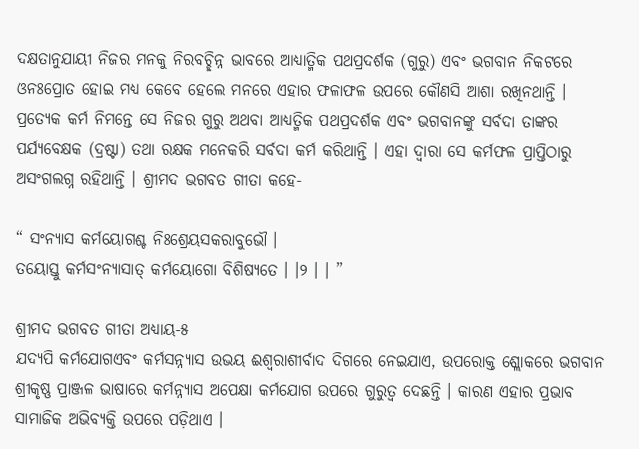ଦକ୍ଷତାନୁଯାୟୀ ନିଜର ମନକୁ ନିରବଚ୍ଛିନ୍ନ ଭାବରେ ଆଧ୍ୟାତ୍ମିକ ପଥପ୍ରଦର୍ଶକ (ଗୁରୁ) ଏବଂ ଭଗବାନ ନିକଟରେ ଓନଃପ୍ରୋତ ହୋଇ ମଧ୍ୟ କେବେ ହେଲେ ମନରେ ଏହାର ଫଳାଫଳ ଉପରେ କୌଣସି ଆଶା ରଖିନଥାନ୍ତି । ପ୍ରତ୍ୟେକ କର୍ମ ନିମନ୍ତେ ସେ ନିଜର ଗୁରୁ ଅଥବା ଆଧ୍ୟତ୍ମିକ ପଥପ୍ରଦର୍ଶକ ଏବଂ ଭଗବାନଙ୍କୁ ସର୍ବଦା ତାଙ୍କର ପର୍ଯ୍ୟବେକ୍ଷକ (ଦ୍ରଷ୍ଟା) ତଥା ରକ୍ଷକ ମନେକରି ସର୍ବଦା କର୍ମ କରିଥାନ୍ତି । ଏହା ଦ୍ୱାରା ସେ କର୍ମଫଳ ପ୍ରାପ୍ତିଠାରୁ ଅସଂଗଲଗ୍ନ ରହିଥାନ୍ତି । ଶ୍ରୀମଦ ଭଗବତ ଗୀତା କହେ-

“ ସଂନ୍ୟାସ କର୍ମୟୋଗଶ୍ଚ ନିଃଶ୍ରେୟସକରାବୁଭୌ ।
ତୟୋସ୍ତୁ କର୍ମସଂନ୍ୟାସାତ୍‌ କର୍ମୟୋଗୋ ବିଶିଷ୍ୟତେ । ।୨ । । ”

ଶ୍ରୀମଦ ଭଗବତ ଗୀତା ଅଧ୍ୟାୟ-୫
ଯଦ୍ୟପି କର୍ମଯୋଗଏବଂ କର୍ମସନ୍ନ୍ୟାସ ଉଭୟ ଈଶ୍ୱରାଶୀର୍ବାଦ ଦିଗରେ ନେଇଯାଏ, ଉପରୋକ୍ତ ଶ୍ଲୋକରେ ଭଗବାନ ଶ୍ରୀକୃଷ୍ଣ ପ୍ରାଞ୍ଜଳ ଭାଷାରେ କର୍ମନ୍ନ୍ୟାସ ଅପେକ୍ଷା କର୍ମଯୋଗ ଉପରେ ଗୁରୁତ୍ୱ ଦେଛନ୍ତି । କାରଣ ଏହାର ପ୍ରଭାବ ସାମାଜିକ ଅଭିବ୍ୟକ୍ତି ଉପରେ ପଡ଼ିଥାଏ ।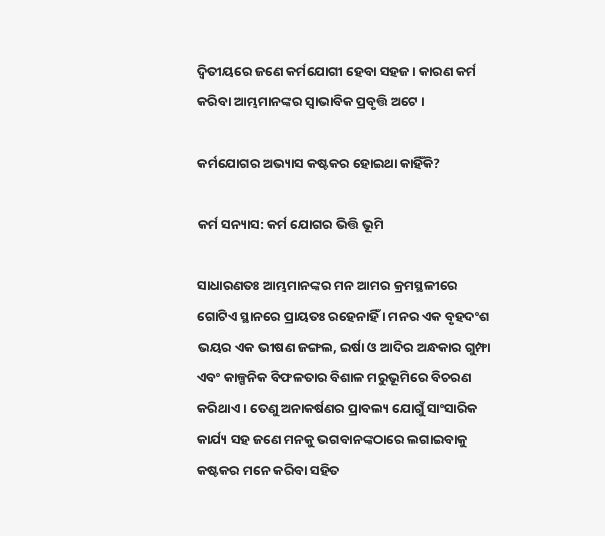ଦ୍ୱିତୀୟରେ ଜଣେ କର୍ମଯୋଗୀ ହେବା ସହଜ । କାରଣ କର୍ମ କରିବା ଆମ୍ଭମାନଙ୍କର ସ୍ୱାଭାବିକ ପ୍ରବୃତ୍ତି ଅଟେ ।

କର୍ମଯୋଗର ଅଭ୍ୟାସ କଷ୍ଟକର ହୋଇଥା କାହିଁକି?

କର୍ମ ସନ୍ୟାସ: କର୍ମ ଯୋଗର ଭିତ୍ତି ଭୂମି

ସାଧାରଣତଃ ଆମ୍ଭମାନଙ୍କର ମନ ଆମର କ୍ରମସ୍ଥଳୀରେ ଗୋଟିଏ ସ୍ଥାନରେ ପ୍ରାୟତଃ ରହେନାହିଁ । ମନର ଏକ ବୃହଦଂଶ ଭୟର ଏକ ଭୀଷଣ ଜଙ୍ଗଲ, ଇର୍ଷା ଓ ଆଦିର ଅନ୍ଧକାର ଗୁମ୍ଫା ଏବଂ କାଳ୍ପନିକ ବିଫଳତାର ବିଶାଳ ମରୁଭୂମିରେ ବିଚରଣ କରିଥାଏ । ତେଣୁ ଅନାକର୍ଷଣର ପ୍ରାବଲ୍ୟ ଯୋଗୁଁ ସାଂସାରିକ କାର୍ଯ୍ୟ ସହ ଜଣେ ମନକୁ ଭଗବାନଙ୍କଠାରେ ଲଗାଇବାକୁ କଷ୍ଟକର ମନେ କରିବା ସହିତ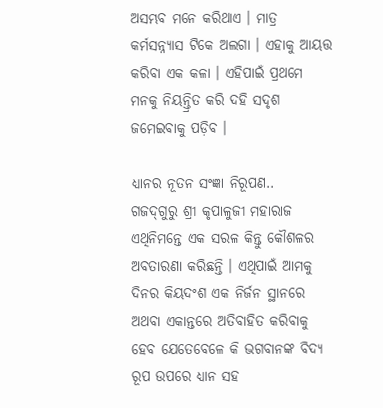ଅସମ୍ଭବ ମନେ କରିଥାଏ । ମାତ୍ର କର୍ମସନ୍ନ୍ୟାସ ଟିକେ ଅଲଗା । ଏହାକୁ ଆୟତ୍ତ କରିବା ଏକ କଳା । ଏହିପାଇଁ ପ୍ରଥମେ ମନକୁ ନିୟନ୍ତ୍ରିତ କରି ଦହି ସଦୃଶ ଜମେଇବାକୁ ପଡ଼ିବ ।

ଧ୍ୟାନର ନୂତନ ସଂଜ୍ଞା ନିରୂପଣ..
ଗଜଦ୍‌ଗୁରୁ ଶ୍ରୀ କୃପାଳୁଜୀ ମହାରାଜ ଏଥିନିମନ୍ତେ ଏକ ସରଳ କିନ୍ତୁ କୌଶଳର ଅବତାରଣା କରିଛନ୍ତି । ଏଥିପାଇଁ ଆମକୁ ଦିନର କିୟଦଂଶ ଏକ ନିର୍ଜନ ସ୍ଥାନରେ ଅଥବା ଏକାନ୍ତରେ ଅତିବାହିତ କରିବାକୁ ହେବ ଯେତେବେଳେ କି ଭଗବାନଙ୍କ ବିଦ୍ୟ ରୂପ ଉପରେ ଧ୍ୟାନ ସହ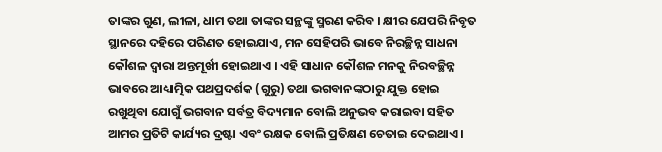ତାଙ୍କର ଗୁଣ, ଲୀଳା, ଧାମ ତଥା ତାଙ୍କର ସନ୍ଥଙ୍କୁ ସ୍ମରଣ କରିବ । କ୍ଷୀର ଯେପରି ନିବୃତ ସ୍ଥାନରେ ଦହିରେ ପରିଣତ ହୋଇଯାଏ, ମନ ସେହିପରି ଭାବେ ନିରଚ୍ଛିନ୍ନ ସାଧନା କୌଶଳ ଦ୍ୱାରା ଅନ୍ତମୂର୍ଖୀ ହୋଇଥାଏ । ଏହି ସାଧାନ କୌଶଳ ମନକୁ ନିରବଚ୍ଛିନ୍ନ ଭାବରେ ଆଧ୍ୟାତ୍ମିକ ପଥପ୍ରଦର୍ଶକ (ଗୁରୁ) ତଥା ଭଗବାନଙ୍କଠାରୁ ଯୁକ୍ତ ହୋଇ ରଖୁଥିବା ଯୋଗୁଁ ଭଗବାନ ସର୍ବତ୍ର ବିଦ୍ୟମାନ ବୋଲି ଅନୁଭବ କରାଇବା ସହିତ ଆମର ପ୍ରତିଟି କାର୍ଯ୍ୟର ଦ୍ରଷ୍ଟା ଏବଂ ରକ୍ଷକ ବୋଲି ପ୍ରତିକ୍ଷଣ ଚେତାଇ ଦେଇଥାଏ ।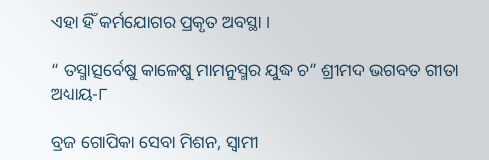ଏହା ହିଁ କର୍ମଯୋଗର ପ୍ରକୃତ ଅବସ୍ଥା ।

“ ତସ୍ମାତ୍ସର୍ବେଷୁ କାଳେଷୁ ମାମନୁସ୍ମର ଯୁଦ୍ଧ ଚ” ଶ୍ରୀମଦ ଭଗବତ ଗୀତା ଅଧ୍ୟାୟ-୮

ବ୍ରଜ ଗୋପିକା ସେବା ମିଶନ, ସ୍ୱାମୀ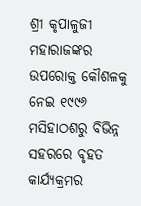ଶ୍ରୀ କୃପାଳୁଜୀ ମହାରାଜଙ୍କର ଉପରୋକ୍ତ କୌଶଳକୁ ନେଇ ୧୯୯୬ ମସିହାଠଶରୁ ବିଭିନ୍ନ ସହରରେ ବୃହତ କାର୍ଯ୍ୟକ୍ରମର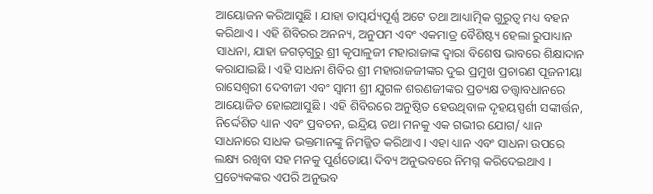ଆୟୋଜନ କରିଆସୁଛି । ଯାହା ତାତ୍ପର୍ଯ୍ୟପୂର୍ଣ୍ଣ ଅଟେ ତଥା ଆଧ୍ୟାତ୍ମିକ ଗୁରୁତ୍ୱ ମଧ୍ୟ ବହନ କରିଥାଏ । ଏହି ଶିବିରର ଅନନ୍ୟ, ଅନୁପମ ଏବଂ ଏକମାତ୍ର ବୈଶିଷ୍ଟ୍ୟ ହେଲା ରୁପାଧ୍ୟାନ ସାଧନା, ଯାହା ଜଗତ୍‌ଗୁରୁ ଶ୍ରୀ କୃପାଳୁଜୀ ମହାରାଜାଙ୍କ ଦ୍ୱାରା ବିଶେଷ ଭାବରେ ଶିକ୍ଷାଦାନ କରାଯାଇଛି । ଏହି ସାଧନା ଶିବିର ଶ୍ରୀ ମହାରାଜଜୀଙ୍କର ଦୁଇ ପ୍ରମୁଖ ପ୍ରଚାରଣ ପୂଜନୀୟା ରାସେଶ୍ୱରୀ ଦେବୀଜୀ ଏବଂ ସ୍ୱାମୀ ଶ୍ରୀ ଯୁଗଳ ଶରଣଜୀଙ୍କର ପ୍ରତ୍ୟକ୍ଷ ତତ୍ତ୍ୱାବଧାନରେ ଆୟୋଜିତ ହୋଇଆସୁଛି । ଏହି ଶିବିରରେ ଅନୁଷ୍ଠିତ ହେଉଥିବାଳ ଦୃହୟସ୍ପର୍ଶୀ ସଙ୍କୀର୍ତ୍ତନ, ନିର୍ଦ୍ଦେଶିତ ଧ୍ୟାନ ଏବଂ ପ୍ରବଚନ, ଇନ୍ଦ୍ରିୟ ତଥା ମନକୁ ଏକ ଗଭୀର ଯୋଗ/ ଧ୍ୟାନ ସାଧନାରେ ସାଧକ ଭକ୍ତମାନଙ୍କୁ ନିମଜ୍ଜିତ କରିଥାଏ । ଏହା ଧ୍ୟାନ ଏବଂ ସାଧନା ଉପରେ ଲକ୍ଷ୍ୟ ରଖିବା ସହ ମନକୁ ପୁର୍ଣତୋୟା ଦିବ୍ୟ ଅନୁଭବରେ ନିମଗ୍ନ କରିଦେଇଥାଏ । ପ୍ରତ୍ୟେକଙ୍କର ଏପରି ଅନୁଭବ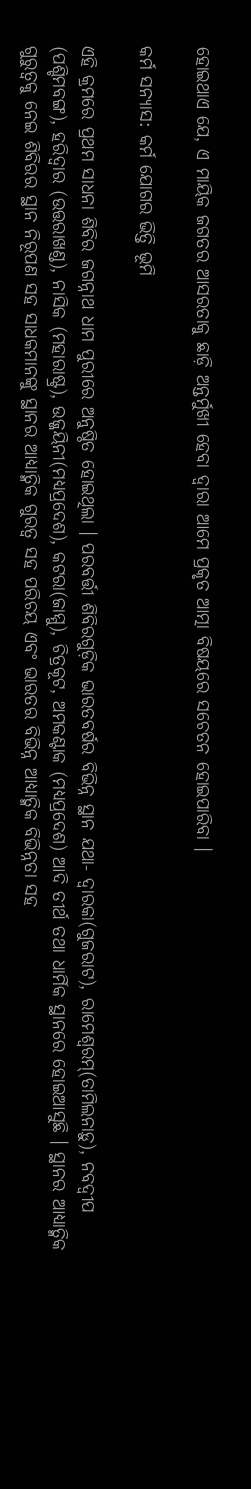ହୋଇଥାଏ ଯେ, ଏ ମାୟିକ ଜଗତର ଆସରତାକୁ ଛାଡ଼ି ଅନ୍ତର୍ମୁଖୀ ହେବା ଦ୍ୱାରା ଆମେ ପ୍ରକୃତ ଆତ୍ମା ବିଷୟରେ ସଚେତନ ହୋଇପାରିବା ।

କର୍ମ ସନ୍ୟାସ: କର୍ମ ଯୋଗର ଭିତ୍ତି ଭୂମି

ଏହି କ୍ରମରେ ପ୍ରଥମ ସାଧନା ଶିବିର ଜଗନ୍ନାଥ ଧାମ ପୁରୀରେ ଅନୁଷ୍ଠିତ ହୋଇଥିଲା । ପରବର୍ତ୍ତୀ ଶିବିରଗୁଡ଼ିକ ଭାରତବର୍ଷର ବିଭିନ୍ନ ସ୍ଥାନ ଯଥା- ଦ୍ୱାରକା(ଗୁଜରାଟ), ରାମେଶ୍ୱରମ୍‌(ତାମିଲନାଡ଼ୁ), ନବଦ୍ୱୀପ (ପଶ୍ଚିମବଙ୍ଗ), ହରିଦ୍ୱାର (ଉତ୍ତରାଖଣ୍ଡ), ନାସିକ (ମହାରାଷ୍ଟ୍ର), ଉଜ୍ଜୟିନୀ(ମଧ୍ୟପ୍ରଦେଶ), କଟରା(ଜାମ୍ମୁ), ଚିତ୍ରକୂଟ, ଅମକଣ୍ଟାକ (ମଧ୍ୟପ୍ରଦେଶ) ଆଦି ତୀର୍ଥ ତଥା ଧାର୍ମିକ ସ୍ଥାନରେ ହୋଇଆସୁଛି । ସ୍ଥାନର ଆଧ୍ୟାତ୍ମିକ ଗୁରୁତ୍ୱକୁ ନେଇ ଶିବିରର ସ୍ଥାନ ନିରୂପଣ ସହ ସାଧକମାନଙ୍କୁ ସ୍ଥାନର ଆଧ୍ୟାତ୍ମିକ ଗୁରତ୍ୱ ସହ ପରିଚୟ ଏବଂ ଭାରତର ବିଭିନ୍ନ ଆଧ୍ୟାତ୍ମିକ ବିଭିନ୍ନତା ସହ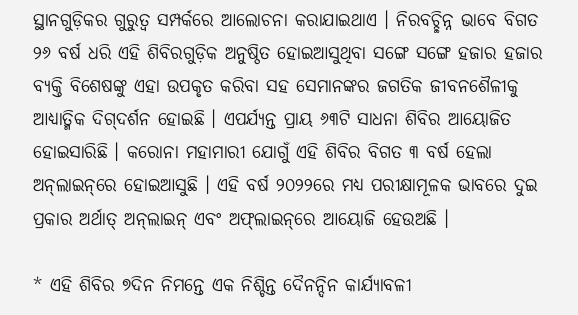ସ୍ଥାନଗୁଡ଼ିକର ଗୁରୁତ୍ୱ ସମ୍ପର୍କରେ ଆଲୋଚନା କରାଯାଇଥାଏ । ନିରବଚ୍ଛିନ୍ନ ଭାବେ ବିଗତ ୨୬ ବର୍ଷ ଧରି ଏହି ଶିବିରଗୁଡ଼ିକ ଅନୁଷ୍ଠିତ ହୋଇଆସୁଥିବା ସଙ୍ଗେ ସଙ୍ଗେ ହଜାର ହଜାର ବ୍ୟକ୍ତି ବିଶେଷଙ୍କୁ ଏହା ଉପକୃତ କରିବା ସହ ସେମାନଙ୍କର ଜଗତିକ ଜୀବନଶୈଳୀକୁ ଆଧ୍ୟାତ୍ମିକ ଦିଗ୍‌ଦର୍ଶନ ହୋଇଛି । ଏପର୍ଯ୍ୟନ୍ତ ପ୍ରାୟ ୬୩ଟି ସାଧନା ଶିବିର ଆୟୋଜିତ ହୋଇସାରିଛି । କରୋନା ମହାମାରୀ ଯୋଗୁଁ ଏହି ଶିବିର ବିଗତ ୩ ବର୍ଷ ହେଲା ଅନ୍‌ଲାଇନ୍‌ରେ ହୋଇଆସୁଛି । ଏହି ବର୍ଷ ୨୦୨୨ରେ ମଧ୍ୟ ପରୀକ୍ଷାମୂଳକ ଭାବରେ ଦୁଇ ପ୍ରକାର ଅର୍ଥାତ୍‌ ଅନ୍‌ଲାଇନ୍‌ ଏବଂ ଅଫ୍‌ଲାଇନ୍‌ରେ ଆୟୋଜି ହେଉଅଛି ।

* ଏହି ଶିବିର ୭ଦିନ ନିମନ୍ତେ ଏକ ନିଶ୍ଚିନ୍ତ ଦୈନନ୍ଦିନ କାର୍ଯ୍ୟାବଳୀ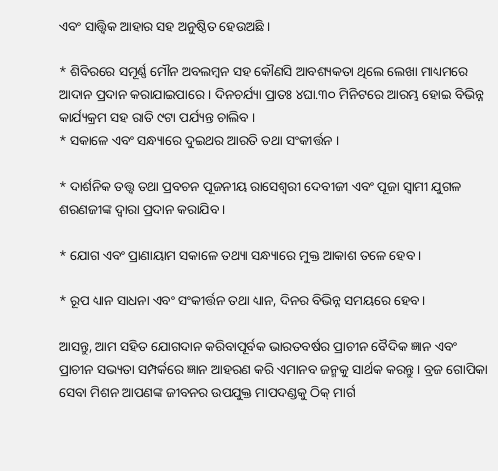ଏବଂ ସାତ୍ତ୍ୱିକ ଆହାର ସହ ଅନୁଷ୍ଠିତ ହେଉଅଛି ।

* ଶିବିରରେ ସମୂର୍ଣ୍ଣ ମୌନ ଅବଲମ୍ବନ ସହ କୌଣସି ଆବଶ୍ୟକତା ଥିଲେ ଲେଖା ମାଧ୍ୟମରେ ଆଦାନ ପ୍ରଦାନ କରାଯାଇପାରେ । ଦିନଚର୍ଯ୍ୟା ପ୍ରାତଃ ୪ଘା.୩୦ ମିନିଟରେ ଆରମ୍ଭ ହୋଇ ବିଭିନ୍ନ କାର୍ଯ୍ୟକ୍ରମ ସହ ରାତି ୯ଟା ପର୍ଯ୍ୟନ୍ତ ଚାଲିବ ।
* ସକାଳେ ଏବଂ ସନ୍ଧ୍ୟାରେ ଦୁଇଥର ଆରତି ତଥା ସଂକୀର୍ତ୍ତନ ।

* ଦାର୍ଶନିକ ତତ୍ତ୍ୱ ତଥା ପ୍ରବଚନ ପୂଜନୀୟ ରାସେଶ୍ୱରୀ ଦେବୀଜୀ ଏବଂ ପୂଜା ସ୍ୱାମୀ ଯୁଗଳ ଶରଣଜୀଙ୍କ ଦ୍ୱାରା ପ୍ରଦାନ କରାଯିବ ।

* ଯୋଗ ଏବଂ ପ୍ରାଣାୟାମ ସକାଳେ ତଥ୍ୟା ସନ୍ଧ୍ୟାରେ ମୁକ୍ତ ଆକାଶ ତଳେ ହେବ ।

* ରୂପ ଧ୍ୟାନ ସାଧନା ଏବଂ ସଂକୀର୍ତ୍ତନ ତଥା ଧ୍ୟାନ, ଦିନର ବିଭିନ୍ନ ସମୟରେ ହେବ ।

ଆସନ୍ତୁ, ଆମ ସହିତ ଯୋଗଦାନ କରିବାପୂର୍ବକ ଭାରତବର୍ଷର ପ୍ରାଚୀନ ବୈଦିକ ଜ୍ଞାନ ଏବଂ ପ୍ରାଚୀନ ସଭ୍ୟତା ସମ୍ପର୍କରେ ଜ୍ଞାନ ଆହରଣ କରି ଏମାନବ ଜନ୍ମକୁ ସାର୍ଥକ କରନ୍ତୁ । ବ୍ରଜ ଗୋପିକା ସେବା ମିଶନ ଆପଣଙ୍କ ଜୀବନର ଉପଯୁକ୍ତ ମାପଦଣ୍ଡକୁ ଠିକ୍‌ ମାର୍ଗ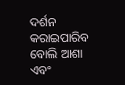ଦର୍ଶନ କରାଇପାରିବ ବୋଲି ଆଶା ଏବଂ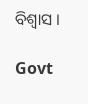ବିଶ୍ୱାସ ।

Govt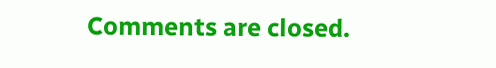Comments are closed.